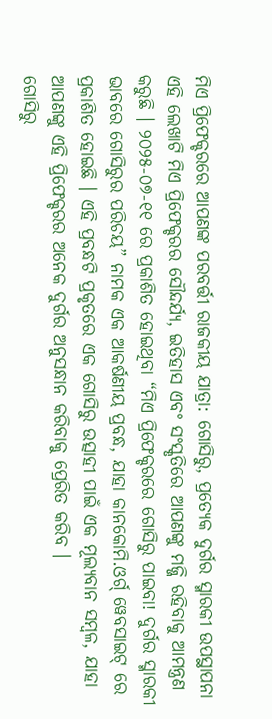ମିଏ ପ୍ରିଫେକ୍ଚରରେ ଆପଣଙ୍କ ପରବର୍ତ୍ତୀ ରାଜକୀୟ ଯାତ୍ରା: ଗୋସିରୁ, ପ୍ରତ୍ୟେକ ଦୁର୍ଗର ସ୍ମାରକୀ ଉପସ୍ଥାପନା
ଏହି ଲେଖାଟି ମିଏ ପ୍ରିଫେକ୍ଚରର ସୌନ୍ଦର୍ଯ୍ୟ, ଇତିହାସ ଏବଂ ସଂସ୍କୃତିରେ ଆପଣଙ୍କୁ ମଜ୍ଜି ରହିବାକୁ ଆମନ୍ତ୍ରଣ କରୁଛି । ୨୦୨୫-୦୭-୧୧ ରେ ପ୍ରକାଶିତ ହୋଇଥିବା “ମିଏ ପ୍ରିଫେକ୍ଚରରେ ଗୋସିରୁ ପାଇବା! ଦୁର୍ଗର ସ୍ମାରକୀ ଭାବରେ ଗୋସିରୁର ପରିଚୟ” ନାମକ ଏକ ଆକର୍ଷଣୀୟ ପ୍ରବନ୍ଧ, ଯାହା କାନକୋମି.ଓର୍ଗ୍ ୱେବସାଇଟ୍ ରେ ପ୍ରକାଶିତ ହୋଇଛି । ଏହି ପ୍ରବନ୍ଧଟି ପ୍ରକୃତରେ ଏକ ଗୋସିରୁ ଉତ୍ସାହୀ ପାଇଁ ଏକ ମୂଲ୍ୟବାନ ସମ୍ବଳ, ଯାହା ଆପଣଙ୍କୁ ଏହି ପ୍ରିଫେକ୍ଚରର ଅନେକ ଦୁର୍ଗର ଅନୁସନ୍ଧାନ କରିବାକୁ ପ୍ରେରିତ କରିବ ।
ଗୋସିରୁ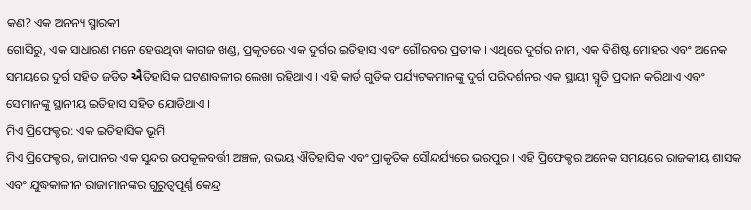କଣ? ଏକ ଅନନ୍ୟ ସ୍ମାରକୀ
ଗୋସିରୁ, ଏକ ସାଧାରଣ ମନେ ହେଉଥିବା କାଗଜ ଖଣ୍ଡ, ପ୍ରକୃତରେ ଏକ ଦୁର୍ଗର ଇତିହାସ ଏବଂ ଗୌରବର ପ୍ରତୀକ । ଏଥିରେ ଦୁର୍ଗର ନାମ, ଏକ ବିଶିଷ୍ଟ ମୋହର ଏବଂ ଅନେକ ସମୟରେ ଦୁର୍ଗ ସହିତ ଜଡିତ ઐତିହାସିକ ଘଟଣାବଳୀର ଲେଖା ରହିଥାଏ । ଏହି କାର୍ଡ ଗୁଡିକ ପର୍ଯ୍ୟଟକମାନଙ୍କୁ ଦୁର୍ଗ ପରିଦର୍ଶନର ଏକ ସ୍ଥାୟୀ ସ୍ମୃତି ପ୍ରଦାନ କରିଥାଏ ଏବଂ ସେମାନଙ୍କୁ ସ୍ଥାନୀୟ ଇତିହାସ ସହିତ ଯୋଡିଥାଏ ।
ମିଏ ପ୍ରିଫେକ୍ଚର: ଏକ ଇତିହାସିକ ଭୂମି
ମିଏ ପ୍ରିଫେକ୍ଚର, ଜାପାନର ଏକ ସୁନ୍ଦର ଉପକୂଳବର୍ତ୍ତୀ ଅଞ୍ଚଳ, ଉଭୟ ଐତିହାସିକ ଏବଂ ପ୍ରାକୃତିକ ସୌନ୍ଦର୍ଯ୍ୟରେ ଭରପୁର । ଏହି ପ୍ରିଫେକ୍ଚର ଅନେକ ସମୟରେ ରାଜକୀୟ ଶାସକ ଏବଂ ଯୁଦ୍ଧକାଳୀନ ରାଜାମାନଙ୍କର ଗୁରୁତ୍ୱପୂର୍ଣ୍ଣ କେନ୍ଦ୍ର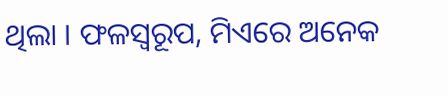ଥିଲା । ଫଳସ୍ୱରୂପ, ମିଏରେ ଅନେକ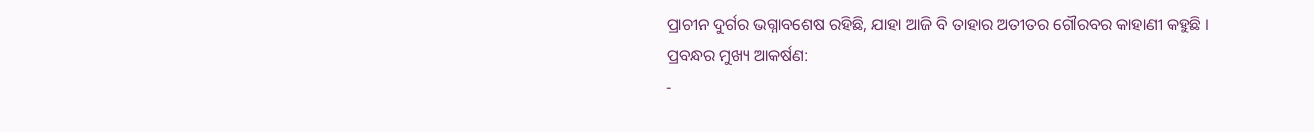ପ୍ରାଚୀନ ଦୁର୍ଗର ଭଗ୍ନାବଶେଷ ରହିଛି, ଯାହା ଆଜି ବି ତାହାର ଅତୀତର ଗୌରବର କାହାଣୀ କହୁଛି ।
ପ୍ରବନ୍ଧର ମୁଖ୍ୟ ଆକର୍ଷଣ:
-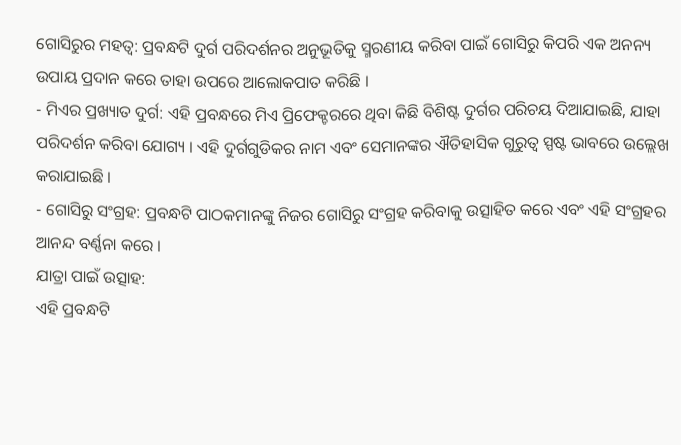ଗୋସିରୁର ମହତ୍ୱ: ପ୍ରବନ୍ଧଟି ଦୁର୍ଗ ପରିଦର୍ଶନର ଅନୁଭୂତିକୁ ସ୍ମରଣୀୟ କରିବା ପାଇଁ ଗୋସିରୁ କିପରି ଏକ ଅନନ୍ୟ ଉପାୟ ପ୍ରଦାନ କରେ ତାହା ଉପରେ ଆଲୋକପାତ କରିଛି ।
- ମିଏର ପ୍ରଖ୍ୟାତ ଦୁର୍ଗ: ଏହି ପ୍ରବନ୍ଧରେ ମିଏ ପ୍ରିଫେକ୍ଚରରେ ଥିବା କିଛି ବିଶିଷ୍ଟ ଦୁର୍ଗର ପରିଚୟ ଦିଆଯାଇଛି, ଯାହା ପରିଦର୍ଶନ କରିବା ଯୋଗ୍ୟ । ଏହି ଦୁର୍ଗଗୁଡିକର ନାମ ଏବଂ ସେମାନଙ୍କର ଐତିହାସିକ ଗୁରୁତ୍ୱ ସ୍ପଷ୍ଟ ଭାବରେ ଉଲ୍ଲେଖ କରାଯାଇଛି ।
- ଗୋସିରୁ ସଂଗ୍ରହ: ପ୍ରବନ୍ଧଟି ପାଠକମାନଙ୍କୁ ନିଜର ଗୋସିରୁ ସଂଗ୍ରହ କରିବାକୁ ଉତ୍ସାହିତ କରେ ଏବଂ ଏହି ସଂଗ୍ରହର ଆନନ୍ଦ ବର୍ଣ୍ଣନା କରେ ।
ଯାତ୍ରା ପାଇଁ ଉତ୍ସାହ:
ଏହି ପ୍ରବନ୍ଧଟି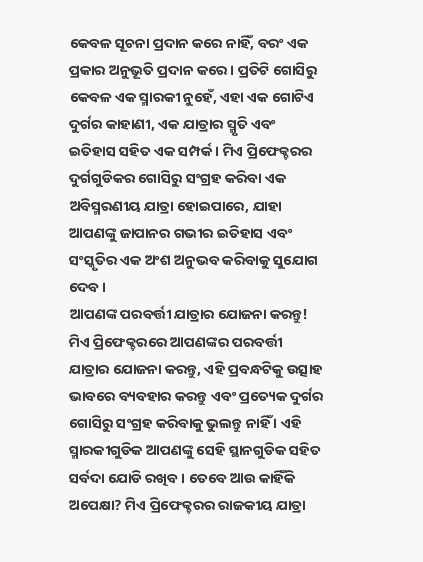କେବଳ ସୂଚନା ପ୍ରଦାନ କରେ ନାହିଁ, ବରଂ ଏକ ପ୍ରକାର ଅନୁଭୂତି ପ୍ରଦାନ କରେ । ପ୍ରତିଟି ଗୋସିରୁ କେବଳ ଏକ ସ୍ମାରକୀ ନୁହେଁ, ଏହା ଏକ ଗୋଟିଏ ଦୁର୍ଗର କାହାଣୀ, ଏକ ଯାତ୍ରାର ସ୍ମୃତି ଏବଂ ଇତିହାସ ସହିତ ଏକ ସମ୍ପର୍କ । ମିଏ ପ୍ରିଫେକ୍ଚରର ଦୁର୍ଗଗୁଡିକର ଗୋସିରୁ ସଂଗ୍ରହ କରିବା ଏକ ଅବିସ୍ମରଣୀୟ ଯାତ୍ରା ହୋଇପାରେ, ଯାହା ଆପଣଙ୍କୁ ଜାପାନର ଗଭୀର ଇତିହାସ ଏବଂ ସଂସ୍କୃତିର ଏକ ଅଂଶ ଅନୁଭବ କରିବାକୁ ସୁଯୋଗ ଦେବ ।
ଆପଣଙ୍କ ପରବର୍ତ୍ତୀ ଯାତ୍ରାର ଯୋଜନା କରନ୍ତୁ!
ମିଏ ପ୍ରିଫେକ୍ଚରରେ ଆପଣଙ୍କର ପରବର୍ତ୍ତୀ ଯାତ୍ରାର ଯୋଜନା କରନ୍ତୁ, ଏହି ପ୍ରବନ୍ଧଟିକୁ ଉତ୍ସାହ ଭାବରେ ବ୍ୟବହାର କରନ୍ତୁ ଏବଂ ପ୍ରତ୍ୟେକ ଦୁର୍ଗର ଗୋସିରୁ ସଂଗ୍ରହ କରିବାକୁ ଭୁଲନ୍ତୁ ନାହିଁ । ଏହି ସ୍ମାରକୀଗୁଡିକ ଆପଣଙ୍କୁ ସେହି ସ୍ଥାନଗୁଡିକ ସହିତ ସର୍ବଦା ଯୋଡି ରଖିବ । ତେବେ ଆଉ କାହିଁକି ଅପେକ୍ଷା? ମିଏ ପ୍ରିଫେକ୍ଚରର ରାଜକୀୟ ଯାତ୍ରା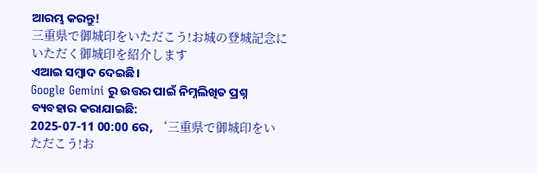ଆରମ୍ଭ କରନ୍ତୁ!
三重県で御城印をいただこう!お城の登城記念にいただく御城印を紹介します
ଏଆଇ ସମ୍ବାଦ ଦେଇଛି।
Google Gemini ରୁ ଉତ୍ତର ପାଇଁ ନିମ୍ନଲିଖିତ ପ୍ରଶ୍ନ ବ୍ୟବହାର କରାଯାଇଛି:
2025-07-11 00:00 ରେ, ‘三重県で御城印をいただこう!お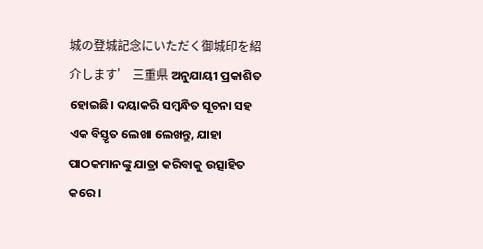城の登城記念にいただく御城印を紹介します’ 三重県 ଅନୁଯାୟୀ ପ୍ରକାଶିତ ହୋଇଛି। ଦୟାକରି ସମ୍ବନ୍ଧିତ ସୂଚନା ସହ ଏକ ବିସ୍ତୃତ ଲେଖା ଲେଖନ୍ତୁ, ଯାହା ପାଠକମାନଙ୍କୁ ଯାତ୍ରା କରିବାକୁ ଉତ୍ସାହିତ କରେ।